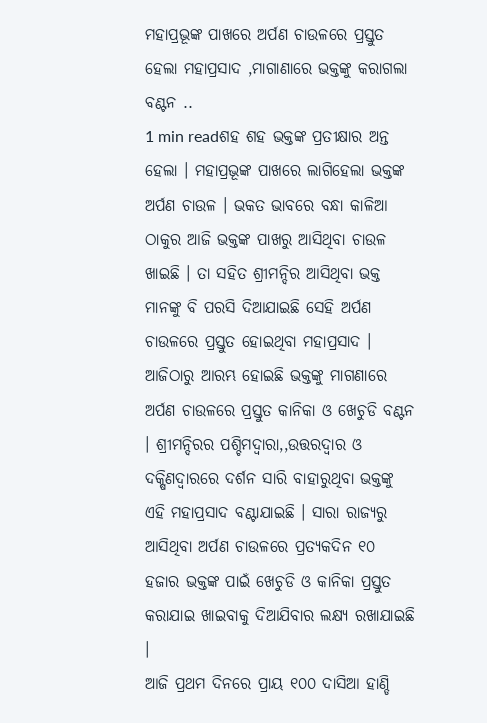ମହାପ୍ରଭୂଙ୍କ ପାଖରେ ଅର୍ପଣ ଚାଉଳରେ ପ୍ରସ୍ତୁତ ହେଲା ମହାପ୍ରସାଦ ,ମାଗାଣାରେ ଭକ୍ତଙ୍କୁ କରାଗଲା ବଣ୍ଟନ ..
1 min readଶହ ଶହ ଭକ୍ତଙ୍କ ପ୍ରତୀକ୍ଷାର ଅନ୍ତ ହେଲା । ମହାପ୍ରଭୂଙ୍କ ପାଖରେ ଲାଗିହେଲା ଭକ୍ତଙ୍କ ଅର୍ପଣ ଚାଉଳ । ଭକତ ଭାବରେ ବନ୍ଧା କାଳିଆ ଠାକୁର ଆଜି ଭକ୍ତଙ୍କ ପାଖରୁ ଆସିଥିବା ଚାଉଳ ଖାଇଛି । ତା ସହିତ ଶ୍ରୀମନ୍ଦିର ଆସିଥିବା ଭକ୍ତ ମାନଙ୍କୁ ବି ପରସି ଦିଆଯାଇଛି ସେହି ଅର୍ପଣ ଚାଉଳରେ ପ୍ରସ୍ତୁତ ହୋଇଥିବା ମହାପ୍ରସାଦ । ଆଜିଠାରୁ ଆରମ୍ଭ ହୋଇଛି ଭକ୍ତଙ୍କୁ ମାଗଣାରେ ଅର୍ପଣ ଚାଉଳରେ ପ୍ରସ୍ତୁତ କାନିକା ଓ ଖେଚୁଡି ବଣ୍ଟନ । ଶ୍ରୀମନ୍ଦିରର ପଶ୍ଚିମଦ୍ୱାରା,,ଉତ୍ତରଦ୍ୱାର ଓ ଦକ୍ଷିଣଦ୍ୱାରରେ ଦର୍ଶନ ସାରି ବାହାରୁଥିବା ଭକ୍ତଙ୍କୁ ଏହି ମହାପ୍ରସାଦ ବଣ୍ଟାଯାଇଛି । ସାରା ରାଜ୍ୟରୁ ଆସିଥିବା ଅର୍ପଣ ଚାଉଳରେ ପ୍ରତ୍ୟକଦିନ ୧୦ ହଜାର ଭକ୍ତଙ୍କ ପାଇଁ ଖେଚୁଡି ଓ କାନିକା ପ୍ରସ୍ତୁତ କରାଯାଇ ଖାଇବାକୁ ଦିଆଯିବାର ଲକ୍ଷ୍ୟ ରଖାଯାଇଛି ।
ଆଜି ପ୍ରଥମ ଦିନରେ ପ୍ରାୟ ୧୦୦ ଦାସିଆ ହାଣ୍ଡି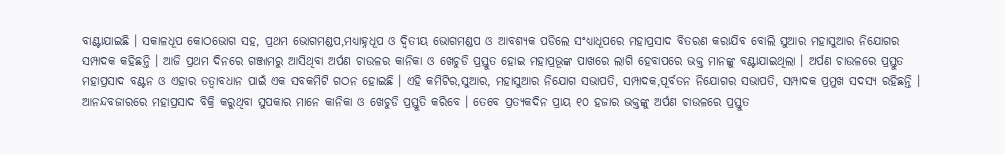ବାଣ୍ଟାଯାଇଛି । ସକାଳଧୂପ କୋଠଭୋଗ ସହ, ପ୍ରଥମ ଭୋଗମଣ୍ଡପ,ମଧ୍ୟାହ୍ନଧୂପ ଓ ଦ୍ୱିତୀୟ ଭୋଗମଣ୍ଡପ ଓ ଆବଶ୍ୟକ ପଡିଲେ ସଂଧ୍ୟାଧୂପରେ ମହାପ୍ରସାଦ ବିତରଣ କରାଯିବ ବୋଲି ସୁଆର ମହାସୁଆର ନିଯୋଗର ସମ୍ପାଦକ କହିଛନ୍ତି । ଆଜି ପ୍ରଥମ ଦିନରେ ଗଞ୍ଜାମରୁ ଆସିଥିବା ଅର୍ପଣ ଚାଉଳର କାନିକା ଓ ଖେଚୁଡି ପ୍ରସ୍ତୁତ ହୋଇ ମହାପ୍ରଭୂଙ୍କ ପାଖରେ ଲାଗି ହେବାପରେ ଭକ୍ତ ମାନଙ୍କୁ ବଣ୍ଟାଯାଇଥିଲା । ଅର୍ପଣ ଚାଉଳରେ ପ୍ରସ୍ତୁତ ମହାପ୍ରସାଦ ବଣ୍ଟନ ଓ ଏହାର ତତ୍ୱାବଧାନ ପାଇଁ ଏକ ସବକମିଟି ଗଠନ ହୋଇଛି । ଏହି କମିଟିର,ସୁଆର, ମହାସୁଆର ନିଯୋଗ ସଭାପତି, ସମ୍ପାଦକ,ପୂର୍ବତନ ନିଯୋଗର ସଭାପତି, ସମ୍ପାଦକ ପ୍ରମୁଖ ସଦସ୍ୟ ରହିଛନ୍ତି ।
ଆନନ୍ଦବଜାରରେ ମହାପ୍ରସାଦ ବିକ୍ରି କରୁଥିବା ସୁପକାର ମାନେ କାନିକା ଓ ଖେଚୁଡି ପ୍ରସ୍ତୁତି କରିବେ । ତେବେ ପ୍ରତ୍ୟକଦିନ ପ୍ରାୟ ୧୦ ହଜାର ଭକ୍ତଙ୍କୁ ଅର୍ପଣ ଚାଉଳରେ ପ୍ରସ୍ତୁତ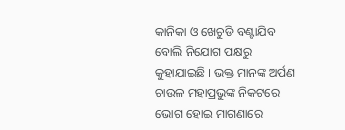କାନିକା ଓ ଖେଚୁଡି ବଣ୍ଟାଯିବ ବୋଲି ନିଯୋଗ ପକ୍ଷରୁ କୁହାଯାଇଛି । ଭକ୍ତ ମାନଙ୍କ ଅର୍ପଣ ଚାଉଳ ମହାପ୍ରଭୁଙ୍କ ନିକଟରେ ଭୋଗ ହୋଇ ମାଗଣାରେ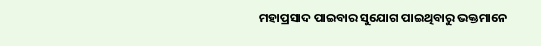ମହାପ୍ରସାଦ ପାଇବାର ସୁଯୋଗ ପାଇଥିବାରୁ ଭକ୍ତମାନେ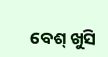ବେଶ୍ ଖୁସି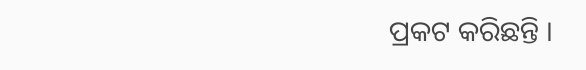ପ୍ରକଟ କରିଛନ୍ତି ।